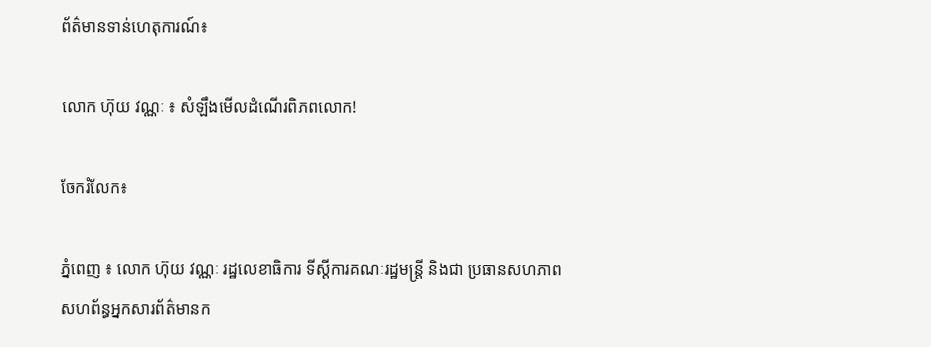ព័ត៌មានទាន់ហេតុការណ៍៖

លោក ហ៊ុយ វណ្ណៈ ៖ សំឡឹងមើលដំណើរពិភពលោក!

ចែករំលែក៖

ភ្នំពេញ ៖ លោក ហ៊ុយ វណ្ណៈ រដ្ឋលេខាធិការ ទីស្តីការគណៈរដ្ឋមន្ត្រី និងជា ប្រធានសហភាពសហព័ន្ធអ្នកសារព័ត៌មានក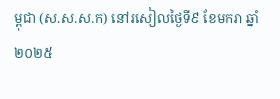ម្ពុជា (ស.ស.ស.ក) នៅរសៀលថ្ងៃទី៩ ខែមករា ឆ្នាំ២០២៥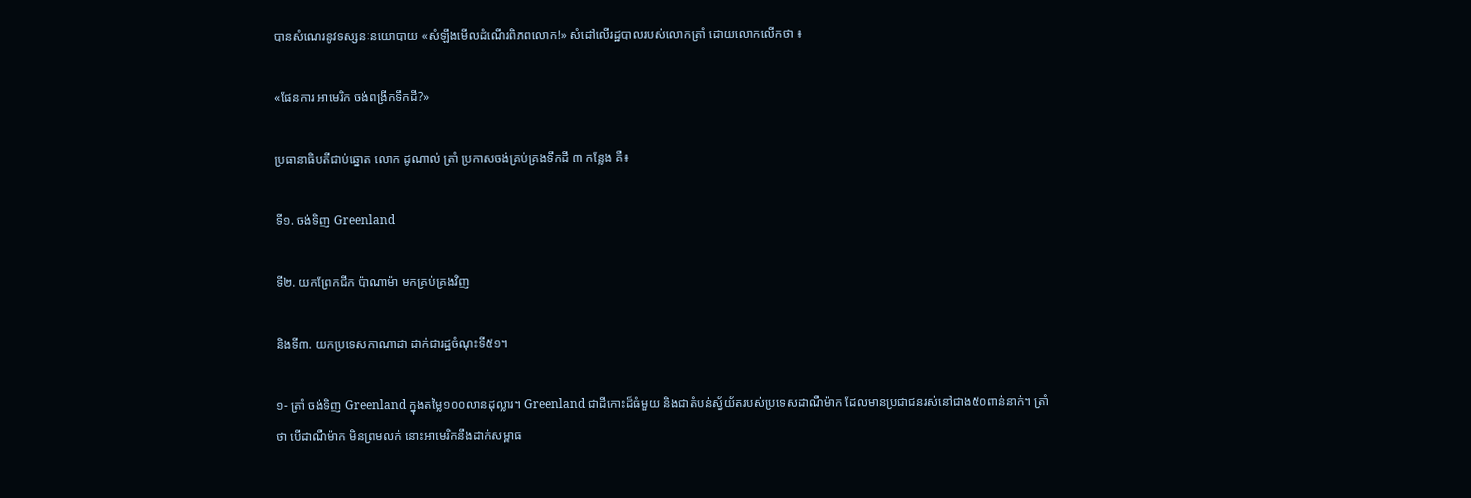បានសំណេរនូវទស្សនៈនយោបាយ «សំឡឹងមើលដំណើរពិភពលោក!» សំដៅលើរដ្ឋបាលរបស់លោកត្រាំ ដោយលោកលើកថា ៖

«ផែនការ អាមេរិក ចង់ពង្រីកទឹកដី?»

ប្រធានាធិបតីជាប់ឆ្នោត លោក ដូណាល់ ត្រាំ ប្រកាសចង់គ្រប់គ្រងទឹកដី ៣ កន្លែង គឺ៖

ទី១. ចង់ទិញ Greenland

ទី២. យកព្រែកជីក ប៉ាណាម៉ា មកគ្រប់គ្រងវិញ

និងទី៣. យកប្រទេសកាណាដា ដាក់ជារដ្ឋចំណុះទី៥១។

១- ត្រាំ ចង់ទិញ Greenland ក្នុងតម្លៃ១០០លានដុល្លារ។ Greenland ជាដីកោះដ៏ធំមួយ និងជាតំបន់ស្វ័យ័តរបស់ប្រទេសដាណឺម៉ាក ដែលមានប្រជាជនរស់នៅជាង៥០ពាន់នាក់។ ត្រាំ ថា បើដាណឺម៉ាក មិនព្រមលក់ នោះអាមេរិកនឹងដាក់សម្ពាធ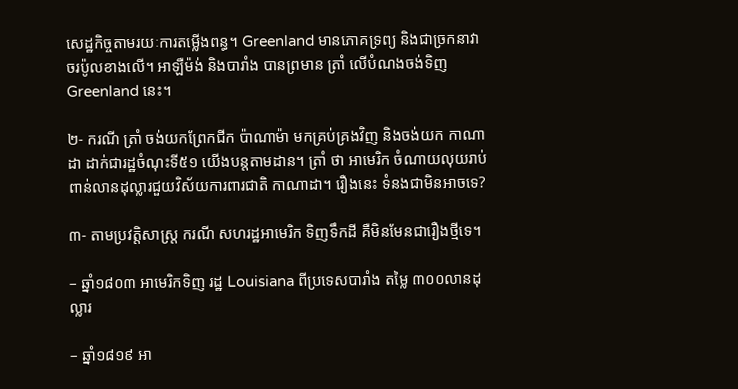សេដ្ឋកិច្ចតាមរយៈការតម្លើងពន្ធ។ Greenland មានភោគទ្រព្យ និងជាច្រកនាវាចរប៉ូលខាងលើ។ អាឡឺម៉ង់ និងបារាំង បានព្រមាន ត្រាំ លើបំណងចង់ទិញ Greenland នេះ។

២- ករណី ត្រាំ ចង់យកព្រែកជីក ប៉ាណាម៉ា មកគ្រប់គ្រងវិញ និងចង់យក កាណាដា ដាក់ជារដ្ឋចំណុះទី៥១ យើងបន្តតាមដាន។ ត្រាំ ថា អាមេរិក ចំណាយលុយរាប់ពាន់លានដុល្លារជួយវិស័យការពារជាតិ កាណាដា។ រឿងនេះ ទំនងជាមិនអាចទេ?

៣- តាមប្រវត្តិសាស្ត្រ ករណី សហរដ្ឋអាមេរិក ទិញទឹកដី គឺមិនមែនជារឿងថ្មីទេ។

– ឆ្នាំ១៨០៣ អាមេរិកទិញ រដ្ឋ Louisiana ពីប្រទេសបារាំង តម្លៃ ៣០០លានដុល្លារ

– ឆ្នាំ១៨១៩ អា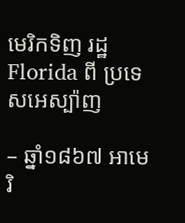មេរិកទិញ រដ្ឋ Florida ពី ប្រទេសអេស្ប៉ាញ

– ឆ្នាំ១៨៦៧ អាមេរិ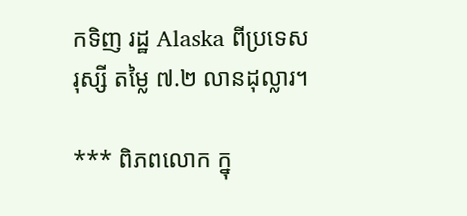កទិញ រដ្ឋ Alaska ពីប្រទេសរុស្សី តម្លៃ ៧.២ លានដុល្លារ។

*** ពិភពលោក ក្នុ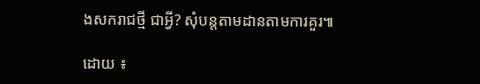ងសករាជថ្មី ជាអ្វី? សុំបន្តតាមដានតាមការគួរ៕

ដោយ ៖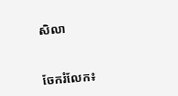សិលា


ចែករំលែក៖